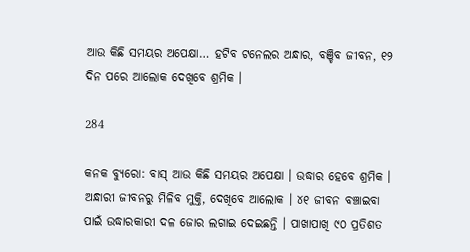ଆଉ କିଛି ସମୟର ଅପେକ୍ଷା… ହଟିବ ଟନେଲର ଅନ୍ଧାର, ବଞ୍ଚିବ ଜୀବନ, ୧୨ ଦିନ ପରେ ଆଲୋକ ଦେଖିବେ ଶ୍ରମିକ ।

284

କନକ ବ୍ୟୁରୋ: ବାସ୍ ଆଉ କିଛି ସମୟର ଅପେକ୍ଷା । ଉଦ୍ଧାର ହେବେ ଶ୍ରମିକ । ଅନ୍ଧାରୀ ଜୀବନରୁ ମିଳିବ ମୁକ୍ତି, ଦେଖିବେ ଆଲୋକ । ୪୧ ଜୀବନ ବଞ୍ଚାଇବା ପାଇଁ ଉଦ୍ଧାରକାରୀ ଦଳ ଜୋର ଲଗାଇ ଦେଇଛନ୍ତି । ପାଖାପାଖି ୯୦ ପ୍ରତିଶତ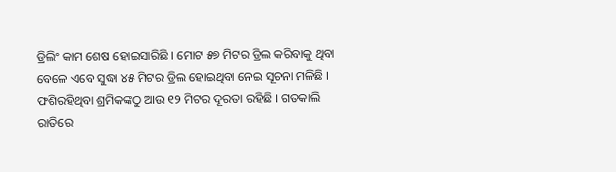ଡ୍ରିଲିଂ କାମ ଶେଷ ହୋଇସାରିଛି । ମୋଟ ୫୭ ମିଟର ଡ୍ରିଲ କରିବାକୁ ଥିବା ବେଳେ ଏବେ ସୁଦ୍ଧା ୪୫ ମିଟର ଡ୍ରିଲ ହୋଇଥିବା ନେଇ ସୂଚନା ମଳିଛି । ଫଶିରହିଥିବା ଶ୍ରମିକଙ୍କଠୁ ଆଉ ୧୨ ମିଟର ଦୂରତା ରହିଛି । ଗତକାଲି ରାତିରେ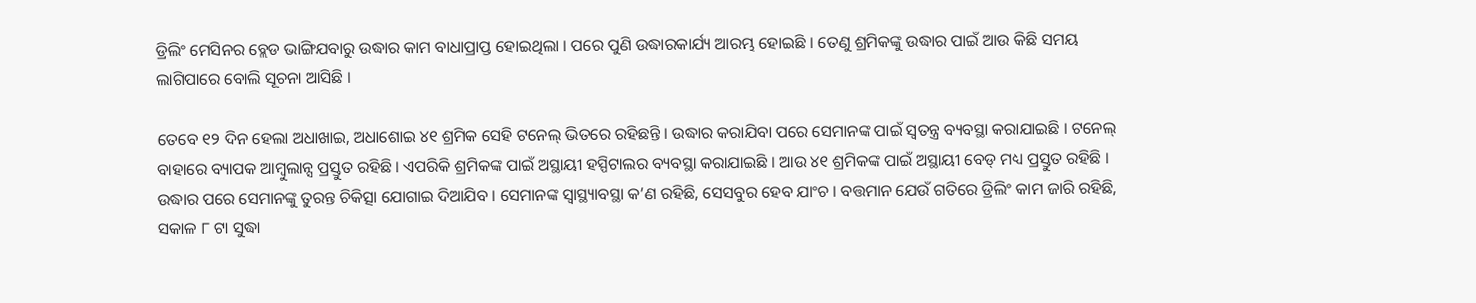ଡ୍ରିଲିଂ ମେସିନର ବ୍ଲେଡ ଭାଙ୍ଗିଯବାରୁ ଉଦ୍ଧାର କାମ ବାଧାପ୍ରାପ୍ତ ହୋଇଥିଲା । ପରେ ପୁଣି ଉଦ୍ଧାରକାର୍ଯ୍ୟ ଆରମ୍ଭ ହୋଇଛି । ତେଣୁ ଶ୍ରମିକଙ୍କୁ ଉଦ୍ଧାର ପାଇଁ ଆଉ କିଛି ସମୟ ଲାଗିପାରେ ବୋଲି ସୂଚନା ଆସିଛି ।

ତେବେ ୧୨ ଦିନ ହେଲା ଅଧାଖାଇ, ଅଧାଶୋଇ ୪୧ ଶ୍ରମିକ ସେହି ଟନେଲ୍ ଭିତରେ ରହିଛନ୍ତି । ଉଦ୍ଧାର କରାଯିବା ପରେ ସେମାନଙ୍କ ପାଇଁ ସ୍ୱତନ୍ତ୍ର ବ୍ୟବସ୍ଥା କରାଯାଇଛି । ଟନେଲ୍ ବାହାରେ ବ୍ୟାପକ ଆମ୍ବୁଲାନ୍ସ ପ୍ରସ୍ତୁତ ରହିଛି । ଏପରିକି ଶ୍ରମିକଙ୍କ ପାଇଁ ଅସ୍ଥାୟୀ ହସ୍ପିଟାଲର ବ୍ୟବସ୍ଥା କରାଯାଇଛି । ଆଉ ୪୧ ଶ୍ରମିକଙ୍କ ପାଇଁ ଅସ୍ଥାୟୀ ବେଡ୍ ମଧ୍ୟ ପ୍ରସ୍ତୁତ ରହିଛି । ଉଦ୍ଧାର ପରେ ସେମାନଙ୍କୁ ତୁରନ୍ତ ଚିକିତ୍ସା ଯୋଗାଇ ଦିଆଯିବ । ସେମାନଙ୍କ ସ୍ୱାସ୍ଥ୍ୟାବସ୍ଥା କ’ଣ ରହିଛି, ସେସବୁର ହେବ ଯାଂଚ । ବତ୍ତମାନ ଯେଉଁ ଗତିରେ ଡ୍ରିଲିଂ କାମ ଜାରି ରହିଛି, ସକାଳ ୮ ଟା ସୁଦ୍ଧା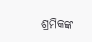ଶ୍ରମିକଙ୍କ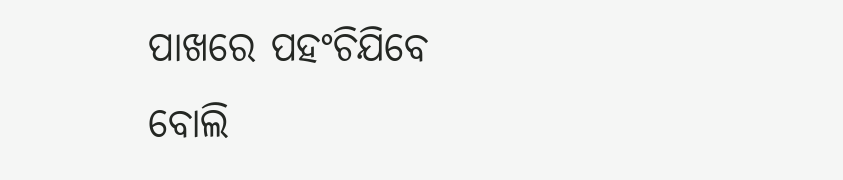ପାଖରେ ପହଂଚିଯିବେ ବୋଲି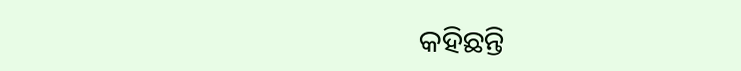କହିଛନ୍ତି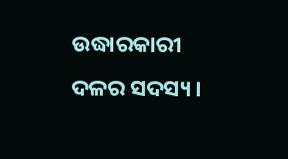ଉଦ୍ଧାରକାରୀ ଦଳର ସଦସ୍ୟ ।